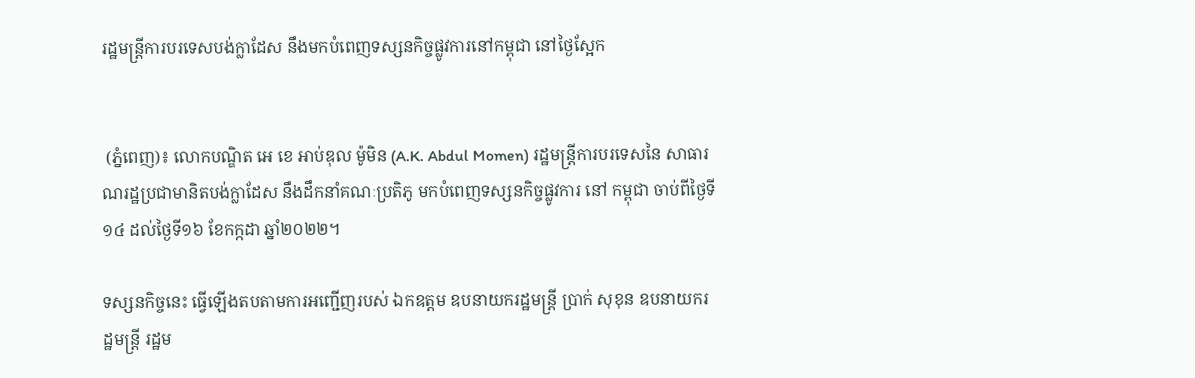រដ្ឋមន្រ្តីការបរទេសបង់ក្លាដែស នឹងមកបំពេញទស្សនកិច្ចផ្លូវការនៅកម្ពុជា នៅថ្ងៃស្អែក


 (ភ្នំពេញ)៖ លោកបណ្ឌិត អេ ខេ អាប់ឌុល ម៉ូមិន (A.K. Abdul Momen) រដ្ឋមន្រ្តីការបរទេសនៃ សាធារណរដ្ឋប្រជាមានិតបង់ក្លាដែស នឹងដឹកនាំគណៈប្រតិភូ មកបំពេញទស្សនកិច្ចផ្លូវការ នៅ កម្ពុជា ចាប់ពីថ្ងៃទី១៤ ដល់ថ្ងៃទី១៦ ខែកក្កដា ឆ្នាំ២០២២។

ទស្សនកិច្ចនេះ ធ្វើឡើងតបតាមការអញ្ជើញរបស់ ឯកឧត្តម ឧបនាយករដ្ឋមន្ត្រី ប្រាក់ សុខុន ឧបនាយករដ្ឋមន្រ្តី រដ្ឋម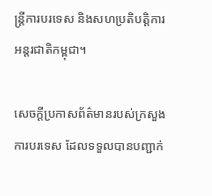ន្រ្តីការបរទេស និងសហប្រតិបត្តិការអន្តរជាតិកម្ពុជា។

សេចក្តីប្រកាសព័ត៌មានរបស់ក្រសួងការបរទេស ដែលទទួលបានបញ្ជាក់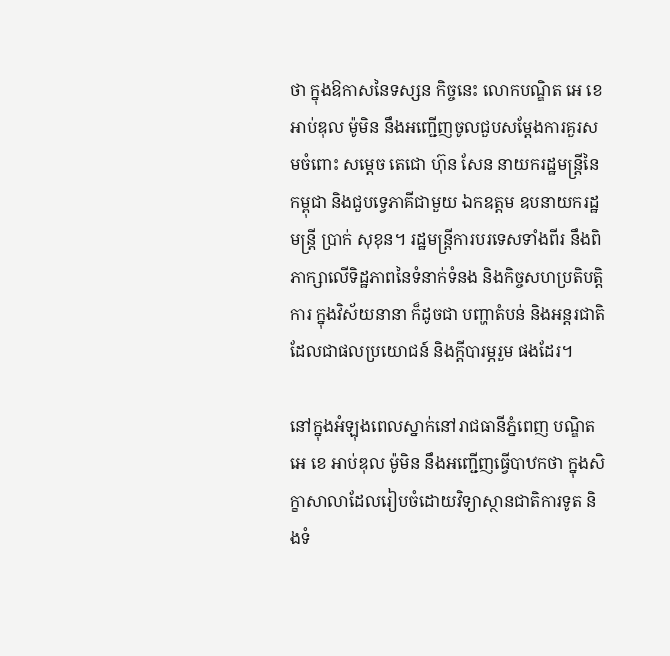ថា ក្នុងឱកាសនៃទស្សន កិច្ចនេះ លោកបណ្ឌិត អេ ខេ អាប់ឌុល ម៉ូមិន នឹងអញ្ជើញចូលជួបសម្ដែងការគួរសមចំពោះ សម្ដេច តេជោ ហ៊ុន សែន នាយករដ្ឋមន្រ្ដីនៃកម្ពុជា និងជួបទ្វេភាគីជាមួយ ឯកឧត្តម ឧបនាយករដ្ឋមន្រ្តី ប្រាក់ សុខុន។ រដ្ឋមន្ត្រីការបរទេសទាំងពីរ នឹងពិភាក្សាលើទិដ្ឋភាពនៃទំនាក់ទំនង និងកិច្ចសហប្រតិបត្តិការ ក្នុងវិស័យនានា ក៏ដូចជា បញ្ហាតំបន់ និងអន្តរជាតិ ដែលជាផលប្រយោជន៍ និងក្តីបារម្ភរួម ផងដែរ។

នៅក្នុងអំឡុងពេលស្នាក់នៅរាជធានីភ្នំពេញ បណ្ឌិត អេ ខេ អាប់ឌុល ម៉ូមិន នឹងអញ្ជើញធ្វើបាឋកថា ក្នុងសិក្ខាសាលាដែលរៀបចំដោយវិទ្យាស្ថានជាតិការទូត និងទំ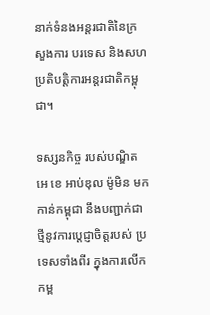នាក់ទំនងអន្តរជាតិនៃក្រសួងការ បរទេស និងសហប្រតិបត្តិការអន្តរជាតិកម្ពុជា។

ទស្សនកិច្ច របស់បណ្ឌិត អេ ខេ អាប់ឌុល ម៉ូមិន មកកាន់កម្ពុជា នឹងបញ្ជាក់ជាថ្មីនូវការប្តេជ្ញាចិត្តរបស់ ប្រទេសទាំងពីរ ក្នុងការលើកកម្ព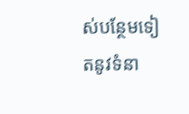ស់បន្ថែមទៀតនូវទំនា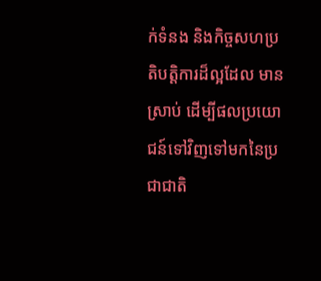ក់ទំនង និងកិច្ចសហប្រតិបត្តិការដ៏ល្អដែល មានស្រាប់ ដើម្បីផលប្រយោជន៍ទៅវិញទៅមកនៃប្រជាជាតិ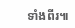ទាំងពីរ៕